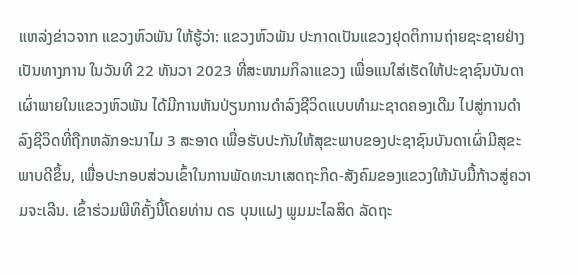ແຫລ່ງຂ່າວຈາກ ແຂວງຫົວພັນ ໃຫ້ຮູ້ວ່າ: ແຂວງຫົວພັນ ປະກາດເປັນແຂວງຢຸດຕິການຖ່າຍຊະຊາຍຢ່າງເປັນທາງການ ໃນວັນທີ 22 ທັນວາ 2023 ທີ່ສະໜາມກິລາແຂວງ ເພື່ອແນໃສ່ເຮັດໃຫ້ປະຊາຊົນບັນດາເຜົ່າພາຍໃນແຂວງຫົວພັນ ໄດ້ມີການຫັນປ່ຽນການດໍາລົງຊີວິດແບບທຳມະຊາດຄອງເດີມ ໄປສູ່ການດຳລົງຊີວິດທີ່ຖືກຫລັກອະນາໄມ 3 ສະອາດ ເພື່ອຮັບປະກັນໃຫ້ສຸຂະພາບຂອງປະຊາຊົນບັນດາເຜົ່າມີສຸຂະພາບດີຂຶ້ນ, ເພື່ອປະກອບສ່ວນເຂົ້າໃນການພັດທະນາເສດຖະກິດ-ສັງຄົມຂອງແຂວງໃຫ້ນັບມື້ກ້າວສູ່ຄວາມຈະເລີນ. ເຂົ້າຮ່ວມພີທິຄັ້ງນີ້ໂດຍທ່ານ ດຣ ບຸນແຝງ ພູມມະໄລສິດ ລັດຖະ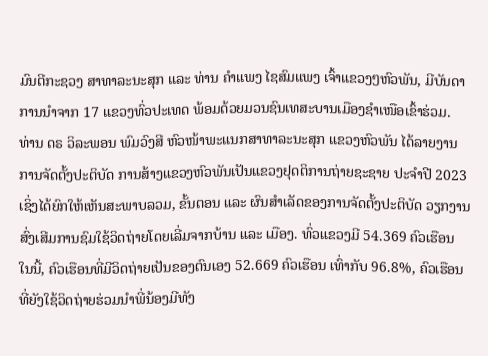ມົນຕີກະຊວງ ສາທາລະນະສຸກ ແລະ ທ່ານ ຄຳແພງ ໄຊສົມແພງ ເຈົ້າແຂວງໆຫົວພັນ, ມີບັນດາການນຳຈາກ 17 ແຂວງທົ່ວປະເທດ ພ້ອມດ້ວຍມວນຊົນເທສະບານເມືອງຊຳເໜືອເຂົ້າຮ່ວມ.
ທ່ານ ດຣ ວິລະພອນ ພົມວົງສີ ຫົວໜ້າພະແນກສາທາລະນະສຸກ ແຂວງຫົວພັນ ໄດ້ລາຍງານການຈັດຕັ້ງປະຕິບັດ ການສ້າງແຂວງຫົວພັນເປັນແຂວງຢຸດຕິການຖ່າຍຊະຊາຍ ປະຈຳປີ 2023 ເຊິ່ງໄດ້ຍົກໃຫ້ເຫັນສະພາບລວມ, ຂັ້ນຕອນ ແລະ ຜົນສຳເລັດຂອງການຈັດຕັ້ງປະຕິບັດ ວຽກງານສົ່ງເສີມການຊົມໃຊ້ວິດຖ່າຍໂດຍເລີ່ມຈາກບ້ານ ແລະ ເມືອງ. ທົ່ວແຂວງມີ 54.369 ຄົວເຮືອນ ໃນນີ້, ຄົວເຮືອນທີ່ມີວິດຖ່າຍເປັນຂອງຕົນເອງ 52.669 ຄົວເຮືອນ ເທົ່າກັບ 96.8%, ຄົວເຮືອນທີ່ຍັງໃຊ້ວິດຖ່າຍຮ່ວມນໍາພີ່ນ້ອງມີທັງ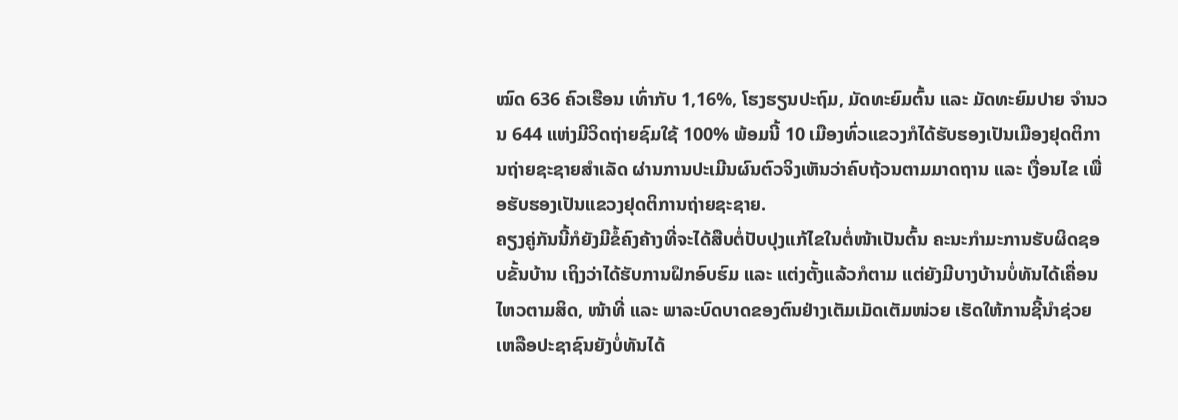ໝົດ 636 ຄົວເຮືອນ ເທົ່າກັບ 1,16%, ໂຮງຮຽນປະຖົມ, ມັດທະຍົມຕົ້ນ ແລະ ມັດທະຍົມປາຍ ຈຳນວນ 644 ແຫ່ງມີວິດຖ່າຍຊົມໃຊ້ 100% ພ້ອມນີ້ 10 ເມືອງທົ່ວແຂວງກໍໄດ້ຮັບຮອງເປັນເມືອງຢຸດຕິການຖ່າຍຊະຊາຍສຳເລັດ ຜ່ານການປະເມີນຜົນຕົວຈິງເຫັນວ່າຄົບຖ້ວນຕາມມາດຖານ ແລະ ເງື່ອນໄຂ ເພື່ອຮັບຮອງເປັນແຂວງຢຸດຕິການຖ່າຍຊະຊາຍ.
ຄຽງຄູ່ກັນນີ້ກໍຍັງມີຂໍ້ຄົງຄ້າງທີ່ຈະໄດ້ສືບຕໍ່ປັບປຸງແກ້ໄຂໃນຕໍ່ໜ້າເປັນຕົ້ນ ຄະນະກຳມະການຮັບຜິດຊອບຂັ້ນບ້ານ ເຖິງວ່າໄດ້ຮັບການຝຶກອົບຮົມ ແລະ ແຕ່ງຕັ້ງແລ້ວກໍຕາມ ແຕ່ຍັງມີບາງບ້ານບໍ່ທັນໄດ້ເຄື່ອນໄຫວຕາມສິດ, ໜ້າທີ່ ແລະ ພາລະບົດບາດຂອງຕົນຢ່າງເຕັມເມັດເຕັມໜ່ວຍ ເຮັດໃຫ້ການຊີ້ນໍາຊ່ວຍເຫລືອປະຊາຊົນຍັງບໍ່ທັນໄດ້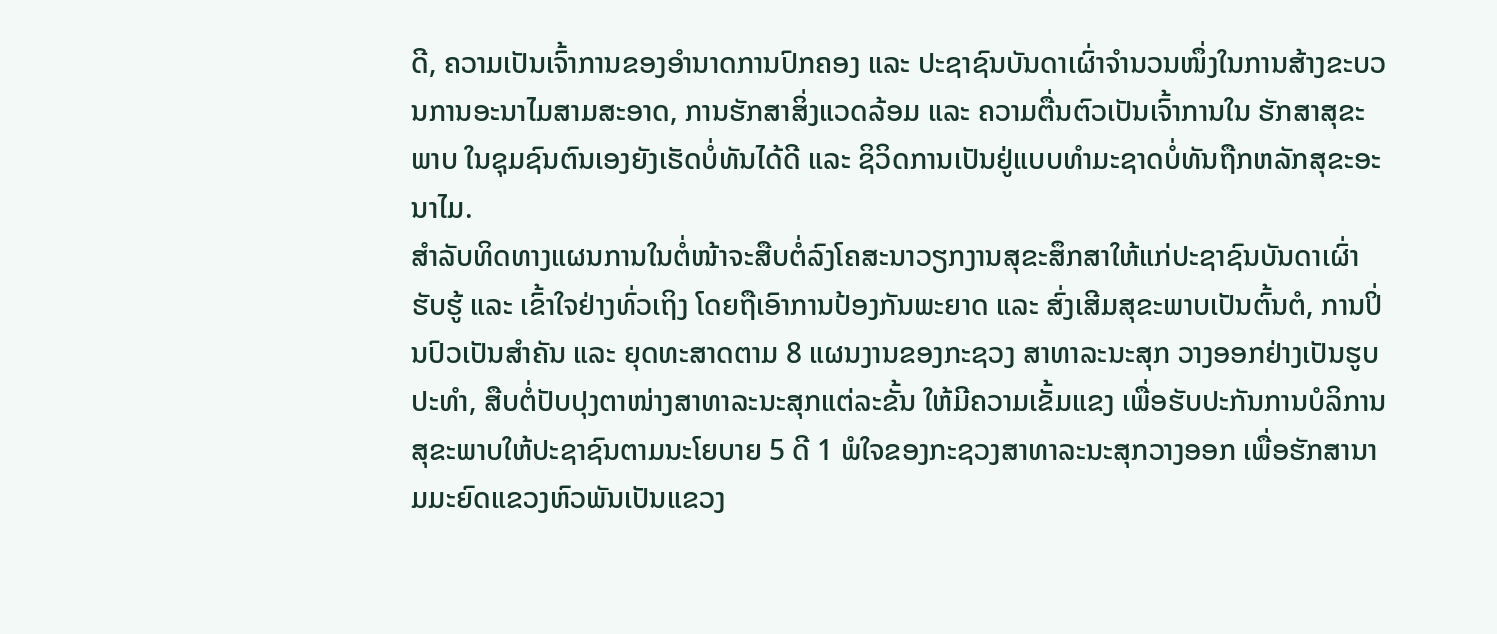ດີ, ຄວາມເປັນເຈົ້າການຂອງອໍານາດການປົກຄອງ ແລະ ປະຊາຊົນບັນດາເຜົ່າຈໍານວນໜຶ່ງໃນການສ້າງຂະບວນການອະນາໄມສາມສະອາດ, ການຮັກສາສິ່ງແວດລ້ອມ ແລະ ຄວາມຕື່ນຕົວເປັນເຈົ້າການໃນ ຮັກສາສຸຂະພາບ ໃນຊຸມຊົນຕົນເອງຍັງເຮັດບໍ່ທັນໄດ້ດີ ແລະ ຊິວິດການເປັນຢູ່ແບບທໍາມະຊາດບໍ່ທັນຖືກຫລັກສຸຂະອະນາໄມ.
ສຳລັບທິດທາງແຜນການໃນຕໍ່ໜ້າຈະສືບຕໍ່ລົງໂຄສະນາວຽກງານສຸຂະສຶກສາໃຫ້ແກ່ປະຊາຊົນບັນດາເຜົ່າຮັບຮູ້ ແລະ ເຂົ້າໃຈຢ່າງທົ່ວເຖິງ ໂດຍຖືເອົາການປ້ອງກັນພະຍາດ ແລະ ສົ່ງເສີມສຸຂະພາບເປັນຕົ້ນຕໍ, ການປິ່ນປົວເປັນສຳຄັນ ແລະ ຍຸດທະສາດຕາມ 8 ແຜນງານຂອງກະຊວງ ສາທາລະນະສຸກ ວາງອອກຢ່າງເປັນຮູບປະທຳ, ສືບຕໍ່ປັບປຸງຕາໜ່າງສາທາລະນະສຸກແຕ່ລະຂັ້ນ ໃຫ້ມີຄວາມເຂັ້ມແຂງ ເພື່ອຮັບປະກັນການບໍລິການສຸຂະພາບໃຫ້ປະຊາຊົນຕາມນະໂຍບາຍ 5 ດີ 1 ພໍໃຈຂອງກະຊວງສາທາລະນະສຸກວາງອອກ ເພື່ອຮັກສານາມມະຍົດແຂວງຫົວພັນເປັນແຂວງ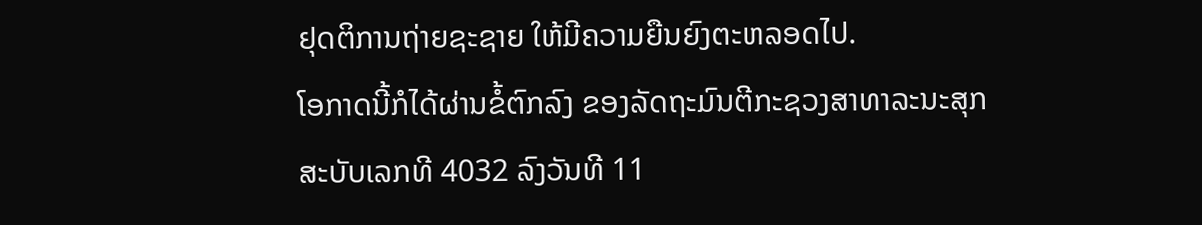ຢຸດຕິການຖ່າຍຊະຊາຍ ໃຫ້ມີຄວາມຍືນຍົງຕະຫລອດໄປ.
ໂອກາດນີ້ກໍໄດ້ຜ່ານຂໍ້ຕົກລົງ ຂອງລັດຖະມົນຕີກະຊວງສາທາລະນະສຸກ ສະບັບເລກທີ 4032 ລົງວັນທີ 11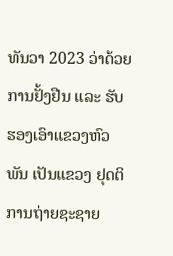ທັນວາ 2023 ວ່າດ້ວຍການຢັ້ງຢືນ ແລະ ຮັບຮອງເອົາແຂວງຫົວພັນ ເປັນແຂວງ ຢຸດຕິການຖ່າຍຊະຊາຍ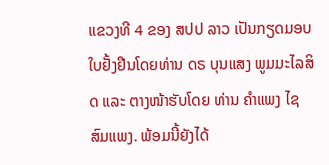ແຂວງທີ 4 ຂອງ ສປປ ລາວ ເປັນກຽດມອບໃບຢັ້ງຢືນໂດຍທ່ານ ດຣ ບຸນແສງ ພູມມະໄລສິດ ແລະ ຕາງໜ້າຮັບໂດຍ ທ່ານ ຄຳແພງ ໄຊສົມແພງ. ພ້ອມນີ້ຍັງໄດ້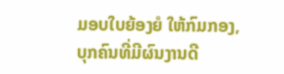ມອບໃບຍ້ອງຍໍ ໃຫ້ກົມກອງ, ບຸກຄົນທີ່ມີຜົນງານດີ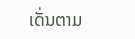ເດັ່ນຕາມ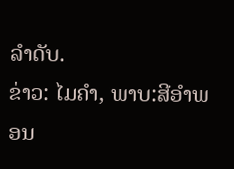ລຳດັບ.
ຂ່າວ: ໄມຄຳ, ພາບ:ສີອຳພອນ